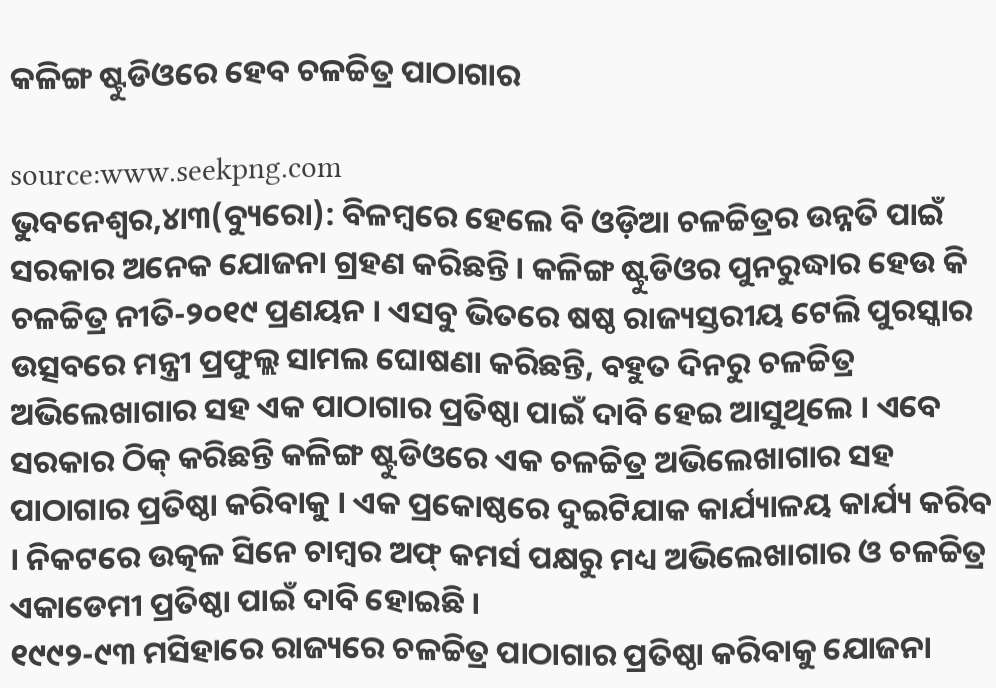କଳିଙ୍ଗ ଷ୍ଟୁଡିଓରେ ହେବ ଚଳଚ୍ଚିତ୍ର ପାଠାଗାର

source:www.seekpng.com
ଭୁବନେଶ୍ୱର,୪ା୩(ବ୍ୟୁରୋ): ବିଳମ୍ବରେ ହେଲେ ବି ଓଡ଼ିଆ ଚଳଚ୍ଚିତ୍ରର ଉନ୍ନତି ପାଇଁ ସରକାର ଅନେକ ଯୋଜନା ଗ୍ରହଣ କରିଛନ୍ତି । କଳିଙ୍ଗ ଷ୍ଟୁଡିଓର ପୁନରୁଦ୍ଧାର ହେଉ କି ଚଳଚ୍ଚିତ୍ର ନୀତି-୨୦୧୯ ପ୍ରଣୟନ । ଏସବୁ ଭିତରେ ଷଷ୍ଠ ରାଜ୍ୟସ୍ତରୀୟ ଟେଲି ପୁରସ୍କାର ଉତ୍ସବରେ ମନ୍ତ୍ରୀ ପ୍ରଫୁଲ୍ଲ ସାମଲ ଘୋଷଣା କରିଛନ୍ତି, ବହୁତ ଦିନରୁ ଚଳଚ୍ଚିତ୍ର ଅଭିଲେଖାଗାର ସହ ଏକ ପାଠାଗାର ପ୍ରତିଷ୍ଠା ପାଇଁ ଦାବି ହେଇ ଆସୁଥିଲେ । ଏବେ ସରକାର ଠିକ୍ କରିଛନ୍ତି କଳିଙ୍ଗ ଷ୍ଟୁଡିଓରେ ଏକ ଚଳଚ୍ଚିତ୍ର ଅଭିଲେଖାଗାର ସହ ପାଠାଗାର ପ୍ରତିଷ୍ଠା କରିବାକୁ । ଏକ ପ୍ରକୋଷ୍ଠରେ ଦୁଇଟିଯାକ କାର୍ଯ୍ୟାଳୟ କାର୍ଯ୍ୟ କରିବ । ନିକଟରେ ଉତ୍କଳ ସିନେ ଚାମ୍ବର ଅଫ୍ କମର୍ସ ପକ୍ଷରୁ ମଧ୍ୟ ଅଭିଲେଖାଗାର ଓ ଚଳଚ୍ଚିତ୍ର ଏକାଡେମୀ ପ୍ରତିଷ୍ଠା ପାଇଁ ଦାବି ହୋଇଛି ।
୧୯୯୨-୯୩ ମସିହାରେ ରାଜ୍ୟରେ ଚଳଚ୍ଚିତ୍ର ପାଠାଗାର ପ୍ରତିଷ୍ଠା କରିବାକୁ ଯୋଜନା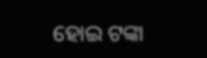ହୋଇ ଟଙ୍କା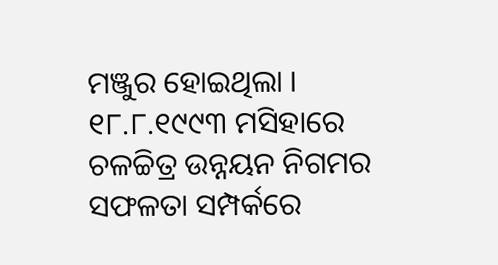ମଞ୍ଜୁର ହୋଇଥିଲା । ୧୮.୮.୧୯୯୩ ମସିହାରେ ଚଳଚ୍ଚିତ୍ର ଉନ୍ନୟନ ନିଗମର ସଫଳତା ସମ୍ପର୍କରେ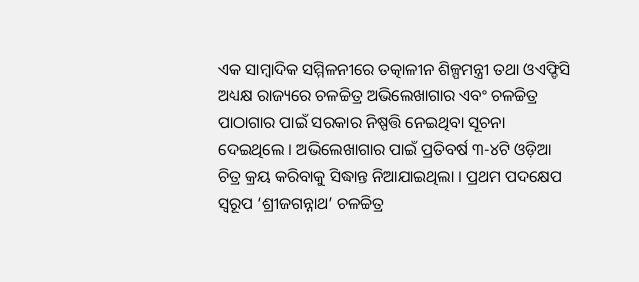ଏକ ସାମ୍ବାଦିକ ସମ୍ମିଳନୀରେ ତତ୍କାଳୀନ ଶିଳ୍ପମନ୍ତ୍ରୀ ତଥା ଓଏଫ୍ଡିସି ଅଧ୍ୟକ୍ଷ ରାଜ୍ୟରେ ଚଳଚ୍ଚିତ୍ର ଅଭିଲେଖାଗାର ଏବଂ ଚଳଚ୍ଚିତ୍ର ପାଠାଗାର ପାଇଁ ସରକାର ନିଷ୍ପତ୍ତି ନେଇଥିବା ସୂଚନା ଦେଇଥିଲେ । ଅଭିଲେଖାଗାର ପାଇଁ ପ୍ରତିବର୍ଷ ୩-୪ଟି ଓଡ଼ିଆ ଚିତ୍ର କ୍ରୟ କରିବାକୁ ସିଦ୍ଧାନ୍ତ ନିଆଯାଇଥିଲା । ପ୍ରଥମ ପଦକ୍ଷେପ ସ୍ୱରୂପ ‘ଶ୍ରୀଜଗନ୍ନାଥ’ ଚଳଚ୍ଚିତ୍ର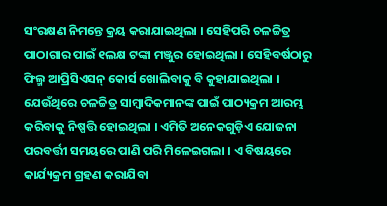ସଂରକ୍ଷଣ ନିମନ୍ତେ କ୍ରୟ କରାଯାଇଥିଲା । ସେହିପରି ଚଳଚ୍ଚିତ୍ର ପାଠାଗାର ପାଇଁ ୧ଲକ୍ଷ ଟଙ୍କା ମଞ୍ଜୁର ହୋଇଥିଲା । ସେହିବର୍ଷଠାରୁ ଫିଲ୍ମ ଆପ୍ରିସିଏସନ୍ କୋର୍ସ ଖୋଲିବାକୁ ବି କୁହାଯାଇଥିଲା । ଯେଉଁଥିରେ ଚଳଚ୍ଚିତ୍ର ସାମ୍ବାଦିକମାନଙ୍କ ପାଇଁ ପାଠ୍ୟକ୍ରମ ଆରମ୍ଭ କରିବାକୁ ନିଷ୍ପତ୍ତି ହୋଇଥିଲା । ଏମିତି ଅନେକଗୁଡ଼ିଏ ଯୋଜନା ପରବର୍ତ୍ତୀ ସମୟରେ ପାଣି ପରି ମିଳେଇଗଲା । ଏ ବିଷୟରେ କାର୍ଯ୍ୟକ୍ରମ ଗ୍ରହଣ କରାଯିବା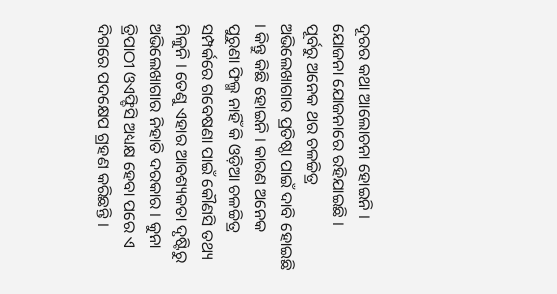ଦୂରର କଥା ଆଲୋଚନା ହୋଇନି । ଯୋଜନା ଯୋଜନାରେ ରହିଯାଇଛି ।
ପୂର୍ବରୁ ଅନେକ ଥର ଚଳଚ୍ଚିତ୍ର ଅଭିଲେଖାଗାର ପ୍ରତିଷ୍ଠା ପାଇଁ ଦାବି ହୋଇଛି । କିନ୍ତୁ କିଛି ହୋଇନି । କାରଣ ଅନେକ ପୁରୁଣା ଫିଲ୍ମ ନାହିଁ କି ଓଡ଼ିଆ ଚଳଚ୍ଚିତ୍ର ସମ୍ପର୍କରେ ଗବେଷଣା ପାଇଁ କୌଣସି ତଥ୍ୟ ମିଳୁନି । ତେଣୁ ଏହାର ଆବଶ୍ୟକତା ଦୃଷ୍ଟିରୁ ଅଭିଲେଖାଗାର ନିହାତି ଦରକାର । କୁନା ତ୍ରିପାଠୀ ଓଏଫ୍ଡିସି ଅଧ୍ୟକ୍ଷ ହେବା ପରେ ଏ ଦିଗରେ ପଦକ୍ଷେପ ଗ୍ରହଣ କରିଛନ୍ତି ।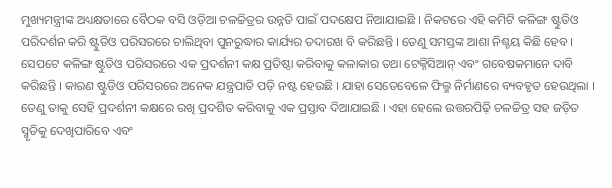ମୁଖ୍ୟମନ୍ତ୍ରୀଙ୍କ ଅଧ୍ୟକ୍ଷତାରେ ବୈଠକ ବସି ଓଡ଼ିଆ ଚଳଚ୍ଚିତ୍ରର ଉନ୍ନତି ପାଇଁ ପଦକ୍ଷେପ ନିଆଯାଇଛି । ନିକଟରେ ଏହି କମିଟି କଳିଙ୍ଗ ଷ୍ଟୁଡିଓ ପରିଦର୍ଶନ କରି ଷ୍ଟୁଡିଓ ପରିସରରେ ଚାଲିଥିବା ପୁନରୁଦ୍ଧାର କାର୍ଯ୍ୟର ତଦାରଖ ବି କରିଛନ୍ତି । ତେଣୁ ସମସ୍ତଙ୍କ ଆଶା ନିଶ୍ଚୟ କିଛି ହେବ ।
ସେପଟେ କଳିଙ୍ଗ ଷ୍ଟୁଡିଓ ପରିସରରେ ଏକ ପ୍ରଦର୍ଶନୀ କକ୍ଷ ପ୍ରତିଷ୍ଠା କରିବାକୁ କଳାକାର ତଥା ଟେକ୍ନିସିଆନ୍ ଏବଂ ଗବେଷକମାନେ ଦାବି କରିଛନ୍ତି । କାରଣ ଷ୍ଟୁଡିଓ ପରିସରରେ ଅନେକ ଯନ୍ତ୍ରପାତି ପଡ଼ି ନଷ୍ଟ ହେଉଛି । ଯାହା ସେତେବେଳେ ଫିଲ୍ମ ନିର୍ମାଣରେ ବ୍ୟବହୃତ ହେଉଥିଲା । ତେଣୁ ତାକୁ ସେହି ପ୍ରଦର୍ଶନୀ କକ୍ଷରେ ରଖି ପ୍ରଦର୍ଶିତ କରିବାକୁ ଏକ ପ୍ରସ୍ତାବ ଦିଆଯାଇଛି । ଏହା ହେଲେ ଉତ୍ତରପିଢ଼ି ଚଳଚ୍ଚିତ୍ର ସହ ଜଡ଼ିତ ସ୍ମୃତିକୁ ଦେଖିପାରିବେ ଏବଂ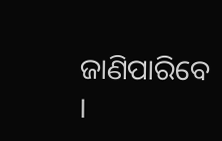ଜାଣିପାରିବେ ।